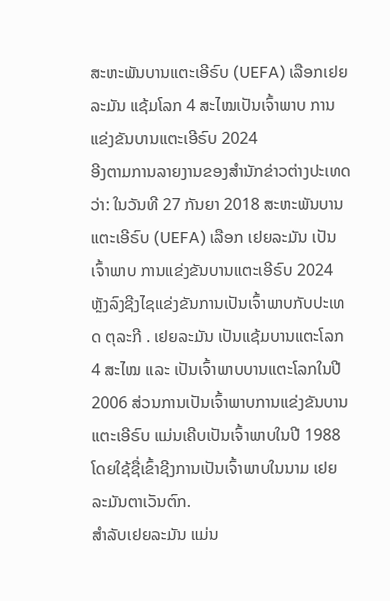ສະຫະພັນບານແຕະເອີຣົບ (UEFA) ເລືອກເຢຍລະມັນ ແຊ້ມໂລກ 4 ສະໄໝເປັນເຈົ້າພາບ ການແຂ່ງຂັນບານແຕະເອີຣົບ 2024
ອີງຕາມການລາຍງານຂອງສໍານັກຂ່າວຕ່າງປະເທດ ວ່າ: ໃນວັນທີ 27 ກັນຍາ 2018 ສະຫະພັນບານແຕະເອີຣົບ (UEFA) ເລືອກ ເຢຍລະມັນ ເປັນເຈົ້າພາບ ການແຂ່ງຂັນບານແຕະເອີຣົບ 2024 ຫຼັງລົງຊີງໄຊແຂ່ງຂັນການເປັນເຈົ້າພາບກັບປະເທດ ຕຸລະກີ . ເຢຍລະມັນ ເປັນແຊ້ມບານແຕະໂລກ 4 ສະໄໝ ແລະ ເປັນເຈົ້າພາບບານແຕະໂລກໃນປີ 2006 ສ່ວນການເປັນເຈົ້າພາບການແຂ່ງຂັນບານແຕະເອີຣົບ ແມ່ນເຄີບເປັນເຈົ້າພາບໃນປີ 1988 ໂດຍໃຊ້ຊື່ເຂົ້າຊີງການເປັນເຈົ້າພາບໃນນາມ ເຢຍລະມັນຕາເວັນຕົກ.
ສໍາລັບເຢຍລະມັນ ແມ່ນ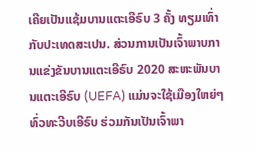ເຄີຍເປັນແຊ້ມບານແຕະເອີຣົບ 3 ຄັ້ງ ທຽມເທົ່າກັບປະເທດສະເປນ. ສ່ວນການເປັນເຈົ້າພາບການແຂ່ງຂັນບານແຕະເອີຣົບ 2020 ສະຫະພັນບານແຕະເອີຣົບ (UEFA) ແມ່ນຈະໃຊ້ເມືອງໃຫຍ່ໆທົ່ວທະວີບເອີຣົບ ຮ່ວມກັນເປັນເຈົ້າພາ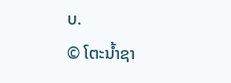ບ.
© ໂຕະນໍ້າຊາ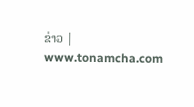ຂ່າວ | www.tonamcha.com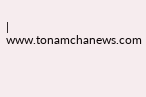| www.tonamchanews.com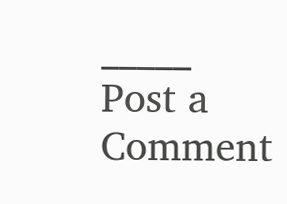_____
Post a Comment